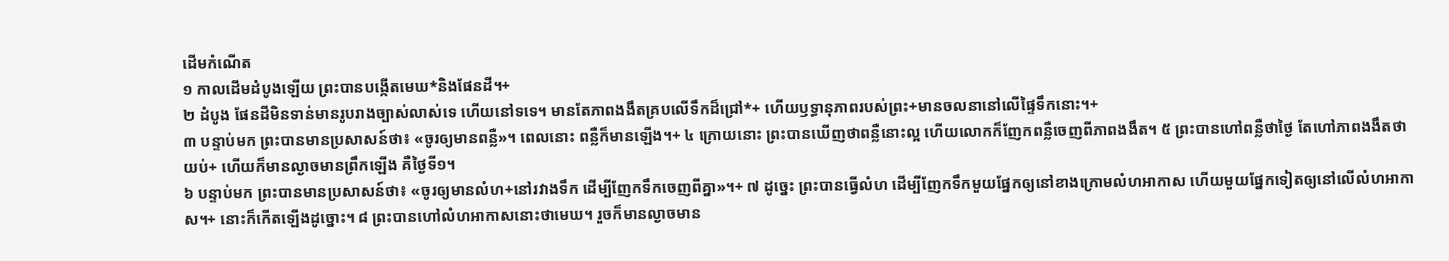ដើមកំណើត
១ កាលដើមដំបូងឡើយ ព្រះបានបង្កើតមេឃ*និងផែនដី។+
២ ដំបូង ផែនដីមិនទាន់មានរូបរាងច្បាស់លាស់ទេ ហើយនៅទទេ។ មានតែភាពងងឹតគ្របលើទឹកដ៏ជ្រៅ*+ ហើយឫទ្ធានុភាពរបស់ព្រះ+មានចលនានៅលើផ្ទៃទឹកនោះ។+
៣ បន្ទាប់មក ព្រះបានមានប្រសាសន៍ថា៖ «ចូរឲ្យមានពន្លឺ»។ ពេលនោះ ពន្លឺក៏មានឡើង។+ ៤ ក្រោយនោះ ព្រះបានឃើញថាពន្លឺនោះល្អ ហើយលោកក៏ញែកពន្លឺចេញពីភាពងងឹត។ ៥ ព្រះបានហៅពន្លឺថាថ្ងៃ តែហៅភាពងងឹតថាយប់+ ហើយក៏មានល្ងាចមានព្រឹកឡើង គឺថ្ងៃទី១។
៦ បន្ទាប់មក ព្រះបានមានប្រសាសន៍ថា៖ «ចូរឲ្យមានលំហ+នៅរវាងទឹក ដើម្បីញែកទឹកចេញពីគ្នា»។+ ៧ ដូច្នេះ ព្រះបានធ្វើលំហ ដើម្បីញែកទឹកមួយផ្នែកឲ្យនៅខាងក្រោមលំហអាកាស ហើយមួយផ្នែកទៀតឲ្យនៅលើលំហអាកាស។+ នោះក៏កើតឡើងដូច្នោះ។ ៨ ព្រះបានហៅលំហអាកាសនោះថាមេឃ។ រួចក៏មានល្ងាចមាន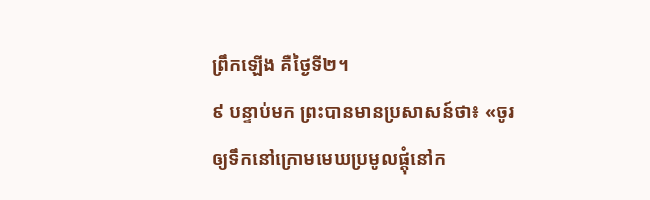ព្រឹកឡើង គឺថ្ងៃទី២។
៩ បន្ទាប់មក ព្រះបានមានប្រសាសន៍ថា៖ «ចូរឲ្យទឹកនៅក្រោមមេឃប្រមូលផ្ដុំនៅក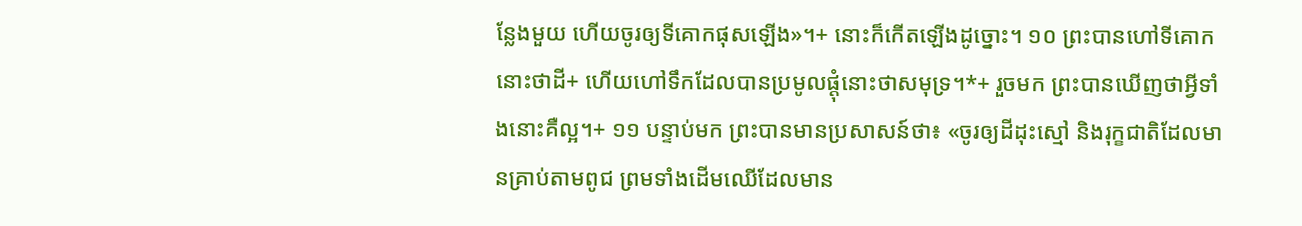ន្លែងមួយ ហើយចូរឲ្យទីគោកផុសឡើង»។+ នោះក៏កើតឡើងដូច្នោះ។ ១០ ព្រះបានហៅទីគោកនោះថាដី+ ហើយហៅទឹកដែលបានប្រមូលផ្ដុំនោះថាសមុទ្រ។*+ រួចមក ព្រះបានឃើញថាអ្វីទាំងនោះគឺល្អ។+ ១១ បន្ទាប់មក ព្រះបានមានប្រសាសន៍ថា៖ «ចូរឲ្យដីដុះស្មៅ និងរុក្ខជាតិដែលមានគ្រាប់តាមពូជ ព្រមទាំងដើមឈើដែលមាន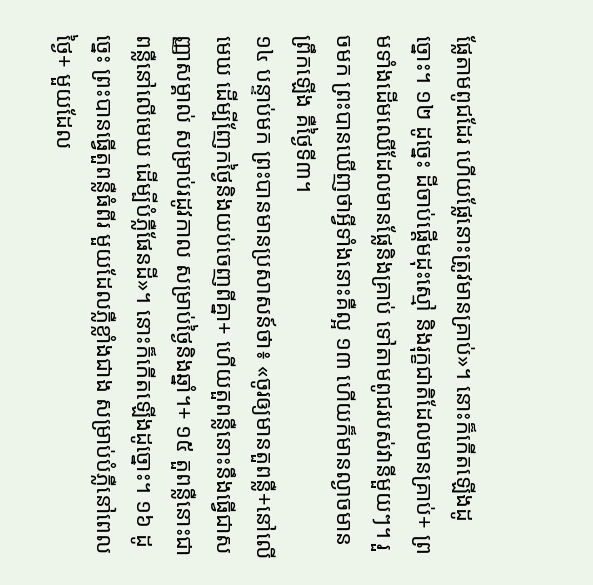ផ្លែតាមពូជដែរ ហើយផ្លែនោះត្រូវមានគ្រាប់»។ នោះក៏កើតឡើងដូច្នោះ។ ១២ ដូច្នេះ ដីចាប់ផ្ដើមដុះស្មៅ និងរុក្ខជាតិដែលមានគ្រាប់+ ព្រមទាំងដើមឈើដែលមានផ្លែនិងគ្រាប់ ទៅតាមពូជរបស់វានីមួយៗ។ រួចមក ព្រះបានឃើញថាអ្វីទាំងនោះគឺល្អ ១៣ ហើយក៏មានល្ងាចមានព្រឹកឡើង គឺថ្ងៃទី៣។
១៤ បន្ទាប់មក ព្រះបានមានប្រសាសន៍ថា៖ «ចូរឲ្យមានតួពន្លឺ+នៅលើមេឃ ដើម្បីញែកថ្ងៃនិងយប់ចេញពីគ្នា+ ហើយតួពន្លឺនោះនឹងធ្វើជាសញ្ញាសម្គាល់ សម្រាប់រដូវកាល សម្រាប់ថ្ងៃនិងឆ្នាំ។+ ១៥ តួពន្លឺនោះជាពន្លឺនៅលើមេឃ ដើម្បីបំភ្លឺផែនដី»។ នោះក៏កើតឡើងដូច្នោះ។ ១៦ ដូច្នេះ ព្រះបានធ្វើតួពន្លឺធំពីរ មួយដែលភ្លឺខ្លាំងជាង សម្រាប់បំភ្លឺនៅពេលថ្ងៃ+ មួយដែល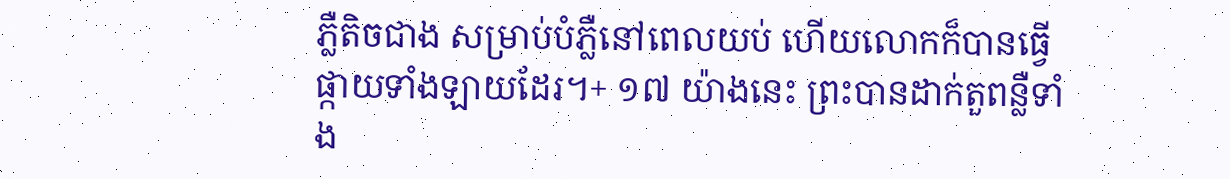ភ្លឺតិចជាង សម្រាប់បំភ្លឺនៅពេលយប់ ហើយលោកក៏បានធ្វើផ្កាយទាំងឡាយដែរ។+ ១៧ យ៉ាងនេះ ព្រះបានដាក់តួពន្លឺទាំង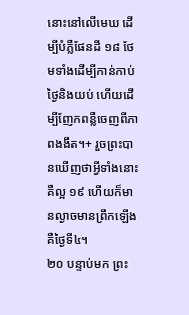នោះនៅលើមេឃ ដើម្បីបំភ្លឺផែនដី ១៨ ថែមទាំងដើម្បីកាន់កាប់ថ្ងៃនិងយប់ ហើយដើម្បីញែកពន្លឺចេញពីភាពងងឹត។+ រួចព្រះបានឃើញថាអ្វីទាំងនោះគឺល្អ ១៩ ហើយក៏មានល្ងាចមានព្រឹកឡើង គឺថ្ងៃទី៤។
២០ បន្ទាប់មក ព្រះ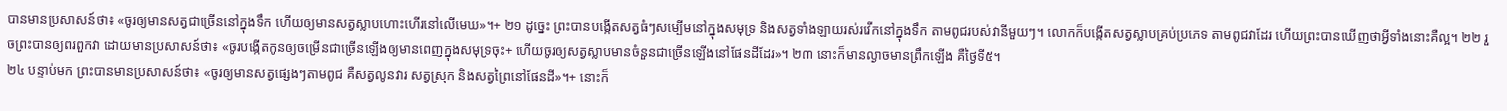បានមានប្រសាសន៍ថា៖ «ចូរឲ្យមានសត្វជាច្រើននៅក្នុងទឹក ហើយឲ្យមានសត្វស្លាបហោះហើរនៅលើមេឃ»។+ ២១ ដូច្នេះ ព្រះបានបង្កើតសត្វធំៗសម្បើមនៅក្នុងសមុទ្រ និងសត្វទាំងឡាយរស់រវើកនៅក្នុងទឹក តាមពូជរបស់វានីមួយៗ។ លោកក៏បង្កើតសត្វស្លាបគ្រប់ប្រភេទ តាមពូជវាដែរ ហើយព្រះបានឃើញថាអ្វីទាំងនោះគឺល្អ។ ២២ រួចព្រះបានឲ្យពរពួកវា ដោយមានប្រសាសន៍ថា៖ «ចូរបង្កើតកូនឲ្យចម្រើនជាច្រើនឡើងឲ្យមានពេញក្នុងសមុទ្រចុះ+ ហើយចូរឲ្យសត្វស្លាបមានចំនួនជាច្រើនឡើងនៅផែនដីដែរ»។ ២៣ នោះក៏មានល្ងាចមានព្រឹកឡើង គឺថ្ងៃទី៥។
២៤ បន្ទាប់មក ព្រះបានមានប្រសាសន៍ថា៖ «ចូរឲ្យមានសត្វផ្សេងៗតាមពូជ គឺសត្វលូនវារ សត្វស្រុក និងសត្វព្រៃនៅផែនដី»។+ នោះក៏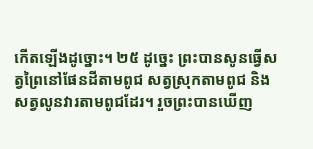កើតឡើងដូច្នោះ។ ២៥ ដូច្នេះ ព្រះបានសូនធ្វើសត្វព្រៃនៅផែនដីតាមពូជ សត្វស្រុកតាមពូជ និងសត្វលូនវារតាមពូជដែរ។ រួចព្រះបានឃើញ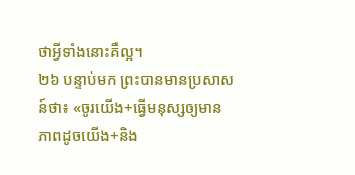ថាអ្វីទាំងនោះគឺល្អ។
២៦ បន្ទាប់មក ព្រះបានមានប្រសាសន៍ថា៖ «ចូរយើង+ធ្វើមនុស្សឲ្យមានភាពដូចយើង+និង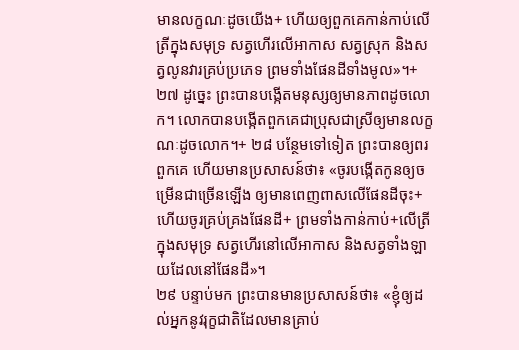មានលក្ខណៈដូចយើង+ ហើយឲ្យពួកគេកាន់កាប់លើត្រីក្នុងសមុទ្រ សត្វហើរលើអាកាស សត្វស្រុក និងសត្វលូនវារគ្រប់ប្រភេទ ព្រមទាំងផែនដីទាំងមូល»។+ ២៧ ដូច្នេះ ព្រះបានបង្កើតមនុស្សឲ្យមានភាពដូចលោក។ លោកបានបង្កើតពួកគេជាប្រុសជាស្រីឲ្យមានលក្ខណៈដូចលោក។+ ២៨ បន្ថែមទៅទៀត ព្រះបានឲ្យពរពួកគេ ហើយមានប្រសាសន៍ថា៖ «ចូរបង្កើតកូនឲ្យចម្រើនជាច្រើនឡើង ឲ្យមានពេញពាសលើផែនដីចុះ+ ហើយចូរគ្រប់គ្រងផែនដី+ ព្រមទាំងកាន់កាប់+លើត្រីក្នុងសមុទ្រ សត្វហើរនៅលើអាកាស និងសត្វទាំងឡាយដែលនៅផែនដី»។
២៩ បន្ទាប់មក ព្រះបានមានប្រសាសន៍ថា៖ «ខ្ញុំឲ្យដល់អ្នកនូវរុក្ខជាតិដែលមានគ្រាប់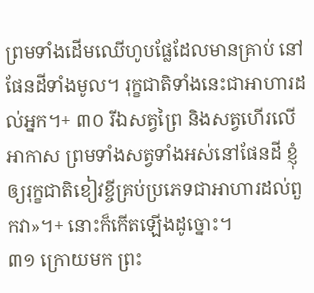ព្រមទាំងដើមឈើហូបផ្លែដែលមានគ្រាប់ នៅផែនដីទាំងមូល។ រុក្ខជាតិទាំងនេះជាអាហារដល់អ្នក។+ ៣០ រីឯសត្វព្រៃ និងសត្វហើរលើអាកាស ព្រមទាំងសត្វទាំងអស់នៅផែនដី ខ្ញុំឲ្យរុក្ខជាតិខៀវខ្ចីគ្រប់ប្រភេទជាអាហារដល់ពួកវា»។+ នោះក៏កើតឡើងដូច្នោះ។
៣១ ក្រោយមក ព្រះ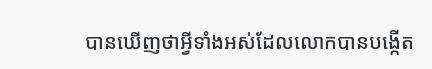បានឃើញថាអ្វីទាំងអស់ដែលលោកបានបង្កើត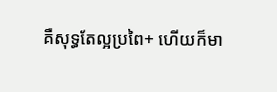គឺសុទ្ធតែល្អប្រពៃ+ ហើយក៏មា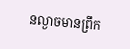នល្ងាចមានព្រឹក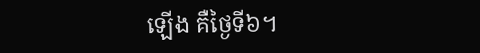ឡើង គឺថ្ងៃទី៦។